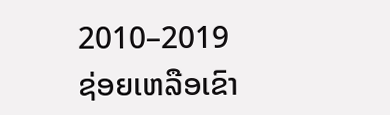2010–2019
ຊ່ອຍເຫລືອເຂົາ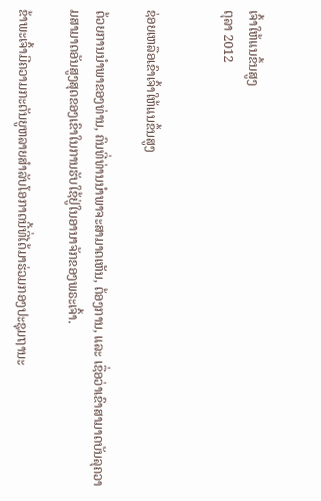ເຈົ້າໃຫ້ແນຂຶ້ນສູງ
ຕຸລາ 2012


ຊ່ອຍເຫລືອເຂົາເຈົ້າໃຫ້ແນຂຶ້ນສູງ

ດ້ວຍການນຳພາຂອງທ່ານ, ຄົນທີ່ທ່ານນຳພາຈະສາມາດເຫັນ, ຕ້ອງການ, ແລະ ເຊື່ອວ່າເຂົາສາມາດບັນລຸຄວາມສາມາດອັນສູງສຸດຂອງເຂົາໃນການຮັບໃຊ້ຢູ່ໃນອານາຈັກຂອງພຣະເຈົ້າ.

ຂ້າພະເຈົ້າມີຄວາມກະຕັນຍູຫລາຍສຳລັບໂອກາດນີ້ທີ່ໄດ້ມາຮ່ວມກອງປະຊຸມຖານະ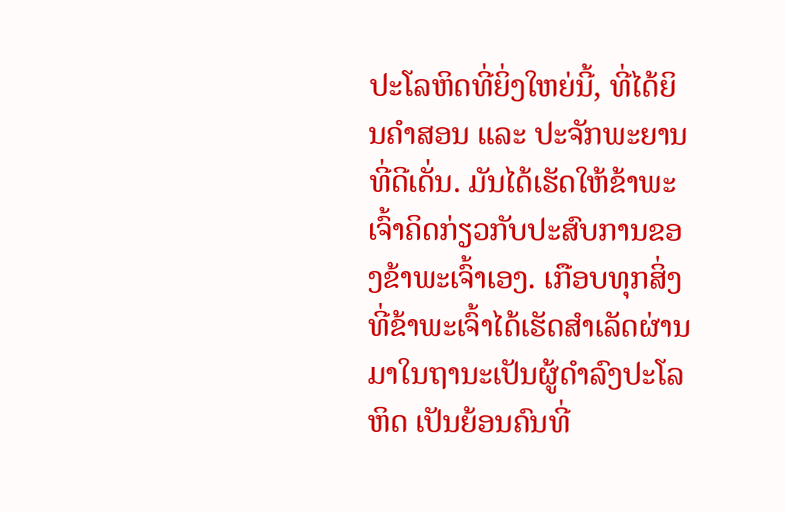ປະໂລຫິດທີ່ຍິ່ງໃຫຍ່ນີ້, ທີ່ໄດ້ຍິນຄຳສອນ ແລະ ປະຈັກພະຍານທີ່ດີເດັ່ນ. ມັນໄດ້ເຮັດໃຫ້ຂ້າພະເຈົ້າຄິດກ່ຽວກັບປະສົບການຂອງຂ້າພະເຈົ້າເອງ. ເກືອບທຸກສິ່ງທີ່ຂ້າພະເຈົ້າໄດ້ເຮັດສຳເລັດຜ່ານມາໃນຖານະເປັນຜູ້ດຳລົງປະໂລຫິດ ເປັນຍ້ອນຄົນທີ່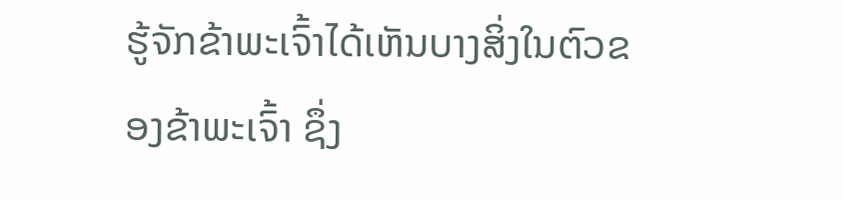ຮູ້ຈັກຂ້າພະເຈົ້າໄດ້ເຫັນບາງສິ່ງໃນຕົວຂອງຂ້າພະເຈົ້າ ຊຶ່ງ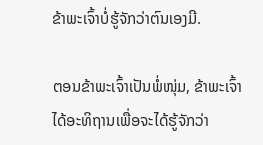ຂ້າພະເຈົ້າບໍ່ຮູ້ຈັກວ່າຕົນເອງມີ.

ຕອນຂ້າພະເຈົ້າເປັນພໍ່ໜຸ່ມ, ຂ້າພະເຈົ້າໄດ້ອະທິຖານເພື່ອຈະໄດ້ຮູ້ຈັກວ່າ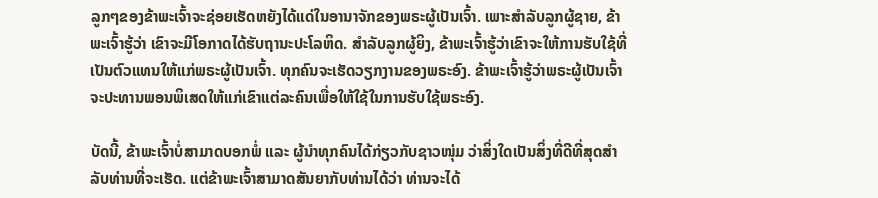ລູກໆຂອງຂ້າພະເຈົ້າຈະຊ່ອຍເຮັດຫຍັງໄດ້ແດ່ໃນອານາຈັກຂອງພຣະຜູ້ເປັນເຈົ້າ. ເພາະສຳລັບລູກຜູ້ຊາຍ, ຂ້າພະເຈົ້າຮູ້ວ່າ ເຂົາຈະມີໂອກາດໄດ້ຮັບຖານະປະໂລຫິດ. ສຳລັບລູກຜູ້ຍິງ, ຂ້າພະເຈົ້າຮູ້ວ່າເຂົາຈະໃຫ້ການຮັບໃຊ້ທີ່ເປັນຕົວແທນໃຫ້ແກ່ພຣະຜູ້ເປັນເຈົ້າ. ທຸກຄົນຈະເຮັດວຽກງານຂອງພຣະອົງ. ຂ້າພະເຈົ້າຮູ້ວ່າພຣະຜູ້ເປັນເຈົ້າຈະປະທານພອນພິເສດໃຫ້ແກ່ເຂົາແຕ່ລະຄົນເພື່ອໃຫ້ໃຊ້ໃນການຮັບໃຊ້ພຣະອົງ.

ບັດນີ້, ຂ້າພະເຈົ້າບໍ່ສາມາດບອກພໍ່ ແລະ ຜູ້ນຳທຸກຄົນໄດ້ກ່ຽວກັບຊາວໜຸ່ມ ວ່າສິ່ງໃດເປັນສິ່ງທີ່ດີທີ່ສຸດສຳລັບທ່ານທີ່ຈະເຮັດ. ແຕ່ຂ້າພະເຈົ້າສາມາດສັນຍາກັບທ່ານໄດ້ວ່າ ທ່ານຈະໄດ້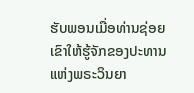ຮັບພອນເມື່ອທ່ານຊ່ອຍເຂົາໃຫ້ຮູ້ຈັກຂອງປະທານແຫ່ງພຣະວິນຍາ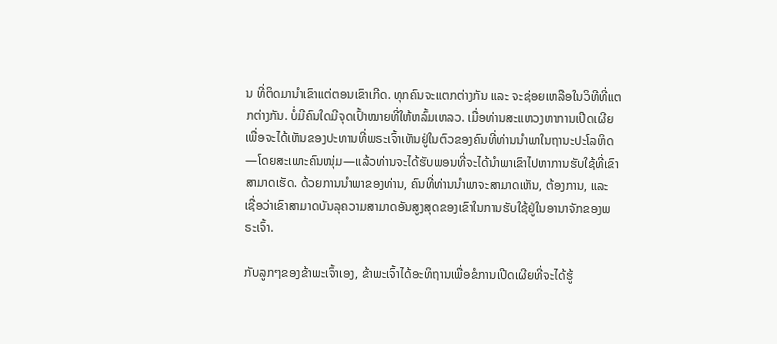ນ ທີ່ຕິດມານຳເຂົາແຕ່ຕອນເຂົາເກີດ. ທຸກຄົນຈະແຕກຕ່າງກັນ ແລະ ຈະຊ່ອຍເຫລືອໃນວິທີທີ່ແຕກຕ່າງກັນ. ບໍ່ມີຄົນໃດມີຈຸດເປົ້າໝາຍທີ່ໃຫ້ຫລົ້ມເຫລວ. ເມື່ອທ່ານສະແຫວງຫາການເປີດເຜີຍເພື່ອຈະໄດ້ເຫັນຂອງປະທານທີ່ພຣະເຈົ້າເຫັນຢູ່ໃນຕົວຂອງຄົນທີ່ທ່ານນຳພາໃນຖານະປະໂລຫິດ—ໂດຍສະເພາະຄົນໜຸ່ມ—ແລ້ວທ່ານຈະໄດ້ຮັບພອນທີ່ຈະໄດ້ນຳພາເຂົາໄປຫາການຮັບໃຊ້ທີ່ເຂົາສາມາດເຮັດ. ດ້ວຍການນຳພາຂອງທ່ານ, ຄົນທີ່ທ່ານນຳພາຈະສາມາດເຫັນ, ຕ້ອງການ, ແລະ ເຊື່ອວ່າເຂົາສາມາດບັນລຸຄວາມສາມາດອັນສູງສຸດຂອງເຂົາໃນການຮັບໃຊ້ຢູ່ໃນອານາຈັກຂອງພຣະເຈົ້າ.

ກັບລູກໆຂອງຂ້າພະເຈົ້າເອງ, ຂ້າພະເຈົ້າໄດ້ອະທິຖານເພື່ອຂໍການເປີດເຜີຍທີ່ຈະໄດ້ຮູ້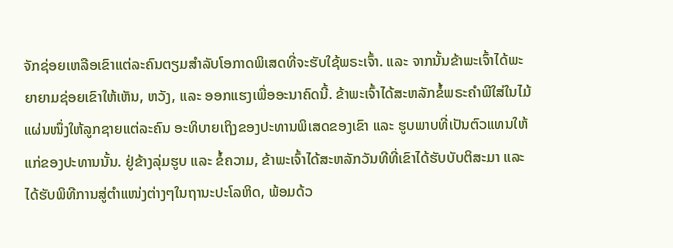ຈັກຊ່ອຍເຫລືອເຂົາແຕ່ລະຄົນຕຽມສຳລັບໂອກາດພິເສດທີ່ຈະຮັບໃຊ້ພຣະເຈົ້າ. ແລະ ຈາກນັ້ນຂ້າພະເຈົ້າໄດ້ພະຍາຍາມຊ່ອຍເຂົາໃຫ້ເຫັນ, ຫວັງ, ແລະ ອອກແຮງເພື່ອອະນາຄົດນີ້. ຂ້າພະເຈົ້າໄດ້ສະຫລັກຂໍ້ພຣະຄຳພີໃສ່ໃນໄມ້ແຜ່ນໜຶ່ງໃຫ້ລູກຊາຍແຕ່ລະຄົນ ອະທິບາຍເຖິງຂອງປະທານພິເສດຂອງເຂົາ ແລະ ຮູບພາບທີ່ເປັນຕົວແທນໃຫ້ແກ່ຂອງປະທານນັ້ນ. ຢູ່ຂ້າງລຸ່ມຮູບ ແລະ ຂໍ້ຄວາມ, ຂ້າພະເຈົ້າໄດ້ສະຫລັກວັນທີທີ່ເຂົາໄດ້ຮັບບັບຕິສະມາ ແລະ ໄດ້ຮັບພິທີການສູ່ຕຳແໜ່ງຕ່າງໆໃນຖານະປະໂລຫິດ, ພ້ອມດ້ວ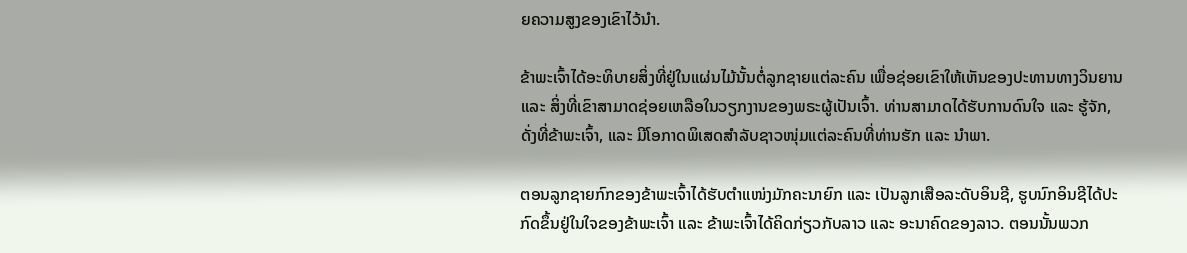ຍຄວາມສູງຂອງເຂົາໄວ້ນຳ.

ຂ້າພະເຈົ້າໄດ້ອະທິບາຍສິ່ງທີ່ຢູ່ໃນແຜ່ນໄມ້ນັ້ນຕໍ່ລູກຊາຍແຕ່ລະຄົນ ເພື່ອຊ່ອຍເຂົາໃຫ້ເຫັນຂອງປະທານທາງວິນຍານ ແລະ ສິ່ງທີ່ເຂົາສາມາດຊ່ອຍເຫລືອໃນວຽກງານຂອງພຣະຜູ້ເປັນເຈົ້າ. ທ່ານສາມາດໄດ້ຮັບການດົນໃຈ ແລະ ຮູ້ຈັກ, ດັ່ງທີ່ຂ້າພະເຈົ້າ, ແລະ ມີໂອກາດພິເສດສຳລັບຊາວໜຸ່ມແຕ່ລະຄົນທີ່ທ່ານຮັກ ແລະ ນຳພາ.

ຕອນລູກຊາຍກົກຂອງຂ້າພະເຈົ້າໄດ້ຮັບຕຳແໜ່ງມັກຄະນາຍົກ ແລະ ເປັນລູກເສືອລະດັບອິນຊີ, ຮູບນົກອິນຊີໄດ້ປະກົດຂຶ້ນຢູ່ໃນໃຈຂອງຂ້າພະເຈົ້າ ແລະ ຂ້າພະເຈົ້າໄດ້ຄິດກ່ຽວກັບລາວ ແລະ ອະນາຄົດຂອງລາວ. ຕອນນັ້ນພວກ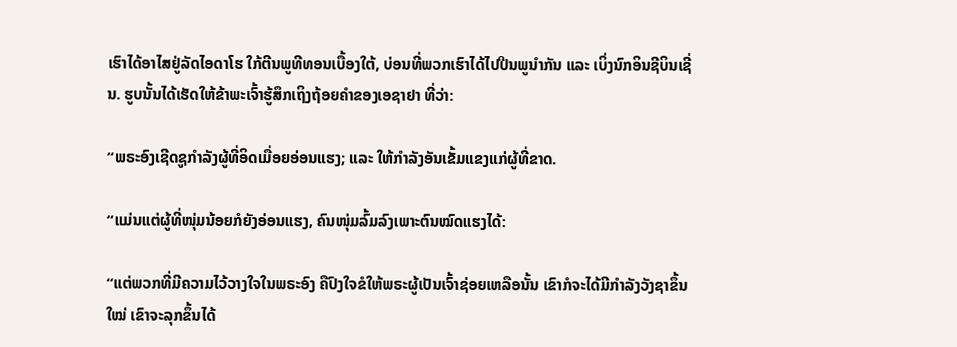ເຮົາໄດ້ອາໄສຢູ່ລັດໄອດາໂຮ ໃກ້ຕີນພູທີທອນເບື້ອງໃຕ້, ບ່ອນທີ່ພວກເຮົາໄດ້ໄປປີນພູນຳກັນ ແລະ ເບິ່ງນົກອິນຊີບິນເຊີ່ນ. ຮູບນັ້ນໄດ້ເຮັດໃຫ້ຂ້າພະເຈົ້າຮູ້ສຶກເຖິງຖ້ອຍຄຳຂອງເອຊາຢາ ທີ່ວ່າ:

“ພຣະອົງເຊີດຊູກຳລັງຜູ້ທີ່ອິດເມື່ອຍອ່ອນແຮງ; ແລະ ໃຫ້ກຳລັງອັນເຂັ້ມແຂງແກ່ຜູ້ທີ່ຂາດ.

“ແມ່ນແຕ່ຜູ້ທີ່ໜຸ່ມນ້ອຍກໍຍັງອ່ອນແຮງ, ຄົນໜຸ່ມລົ້ມລົງເພາະຕົນໝົດແຮງໄດ້:

“ແຕ່ພວກທີ່ມີຄວາມໄວ້ວາງໃຈໃນພຣະອົງ ຄືປົງໃຈຂໍໃຫ້ພຣະຜູ້ເປັນເຈົ້າຊ່ອຍເຫລືອນັ້ນ ເຂົາກໍຈະໄດ້ມີກຳລັງວັງຊາຂຶ້ນໃໝ່ ເຂົາຈະລຸກຂຶ້ນໄດ້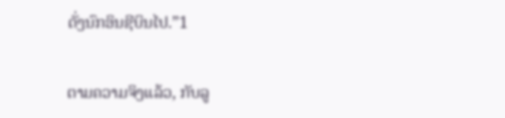ດັ່ງນົກອິນຊີບິນໄປ.”1

ຕາມຄວາມຈິງແລ້ວ, ກັບລູ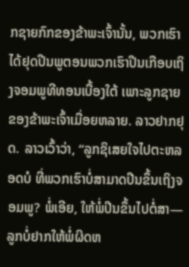ກຊາຍກົກຂອງຂ້າພະເຈົ້ານັ້ນ, ພວກເຮົາໄດ້ຢຸດປີນພູຕອນພວກເຮົາປີນເກືອບເຖິງຈອມພູທີທອນເບື້ອງໃຕ້ ເພາະລູກຊາຍຂອງຂ້າພະເຈົ້າເມື່ອຍຫລາຍ. ລາວຢາກຢຸດ. ລາວເວົ້າວ່າ, “ລູກຊິເສຍໃຈໄປຕະຫລອດບໍ ທີ່ພວກເຮົາບໍ່ສາມາດປີນຂຶ້ນເຖິງຈອມພູ? ພໍ່ເອີຍ, ໃຫ້ພໍ່ປີນຂຶ້ນໄປຕໍ່ສາ—ລູກບໍ່ຢາກໃຫ້ພໍ່ຜິດຫ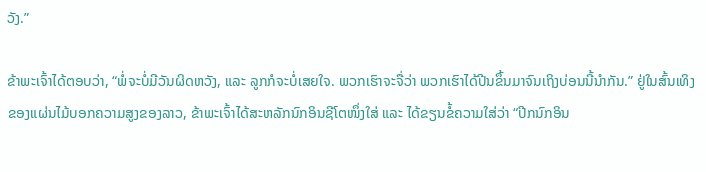ວັງ.”

ຂ້າພະເຈົ້າໄດ້ຕອບວ່າ, “ພໍ່ຈະບໍ່ມີວັນຜິດຫວັງ, ແລະ ລູກກໍຈະບໍ່ເສຍໃຈ. ພວກເຮົາຈະຈື່ວ່າ ພວກເຮົາໄດ້ປີນຂຶ້ນມາຈົນເຖິງບ່ອນນີ້ນຳກັນ.” ຢູ່ໃນສົ້ນເທິງຂອງແຜ່ນໄມ້ບອກຄວາມສູງຂອງລາວ, ຂ້າພະເຈົ້າໄດ້ສະຫລັກນົກອິນຊີໂຕໜຶ່ງໃສ່ ແລະ ໄດ້ຂຽນຂໍ້ຄວາມໃສ່ວ່າ “ປີກນົກອິນ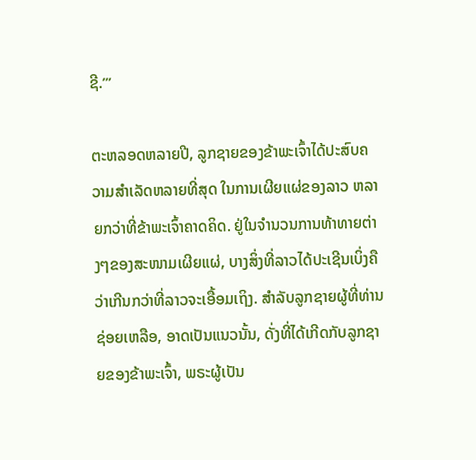ຊີ.’”

ຕະຫລອດຫລາຍປີ, ລູກຊາຍຂອງຂ້າພະເຈົ້າໄດ້ປະສົບຄວາມສຳເລັດຫລາຍທີ່ສຸດ ໃນການເຜີຍແຜ່ຂອງລາວ ຫລາຍກວ່າທີ່ຂ້າພະເຈົ້າຄາດຄິດ. ຢູ່ໃນຈຳນວນການທ້າທາຍຕ່າງໆຂອງສະໜາມເຜີຍແຜ່, ບາງສິ່ງທີ່ລາວໄດ້ປະເຊີນເບິ່ງຄືວ່າເກີນກວ່າທີ່ລາວຈະເອື້ອມເຖິງ. ສຳລັບລູກຊາຍຜູ້ທີ່ທ່ານຊ່ອຍເຫລືອ, ອາດເປັນແນວນັ້ນ, ດັ່ງທີ່ໄດ້ເກີດກັບລູກຊາຍຂອງຂ້າພະເຈົ້າ, ພຣະຜູ້ເປັນ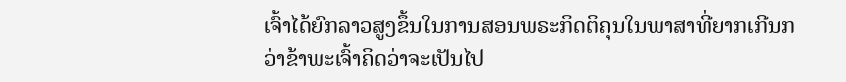ເຈົ້າໄດ້ຍົກລາວສູງຂຶ້ນໃນການສອນພຣະກິດຕິຄຸນໃນພາສາທີ່ຍາກເກີນກວ່າຂ້າພະເຈົ້າຄິດວ່າຈະເປັນໄປ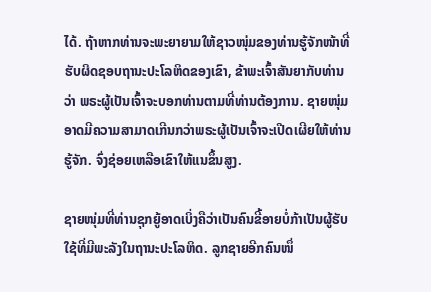ໄດ້. ຖ້າຫາກທ່ານຈະພະຍາຍາມໃຫ້ຊາວໜຸ່ມຂອງທ່ານຮູ້ຈັກໜ້າທີ່ຮັບຜິດຊອບຖານະປະໂລຫິດຂອງເຂົາ, ຂ້າພະເຈົ້າສັນຍາກັບທ່ານວ່າ ພຣະຜູ້ເປັນເຈົ້າຈະບອກທ່ານຕາມທີ່ທ່ານຕ້ອງການ. ຊາຍໜຸ່ມອາດມີຄວາມສາມາດເກີນກວ່າພຣະຜູ້ເປັນເຈົ້າຈະເປີດເຜີຍໃຫ້ທ່ານຮູ້ຈັກ. ຈົ່ງຊ່ອຍເຫລືອເຂົາໃຫ້ແນຂຶ້ນສູງ.

ຊາຍໜຸ່ມທີ່ທ່ານຊຸກຍູ້ອາດເບິ່ງຄືວ່າເປັນຄົນຂີ້ອາຍບໍ່ກ້າເປັນຜູ້ຮັບໃຊ້ທີ່ມີພະລັງໃນຖານະປະໂລຫິດ. ລູກຊາຍອີກຄົນໜຶ່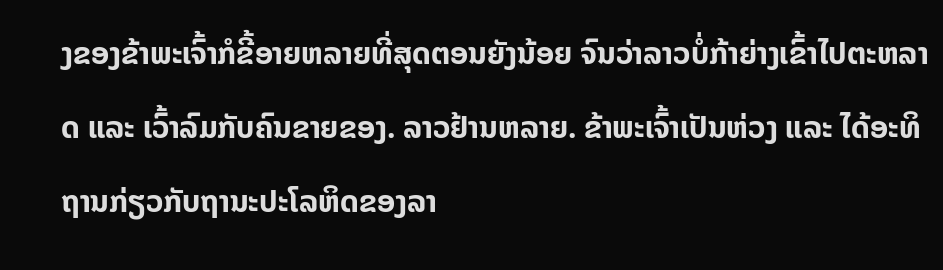ງຂອງຂ້າພະເຈົ້າກໍຂີ້ອາຍຫລາຍທີ່ສຸດຕອນຍັງນ້ອຍ ຈົນວ່າລາວບໍ່ກ້າຍ່າງເຂົ້າໄປຕະຫລາດ ແລະ ເວົ້າລົມກັບຄົນຂາຍຂອງ. ລາວຢ້ານຫລາຍ. ຂ້າພະເຈົ້າເປັນຫ່ວງ ແລະ ໄດ້ອະທິຖານກ່ຽວກັບຖານະປະໂລຫິດຂອງລາ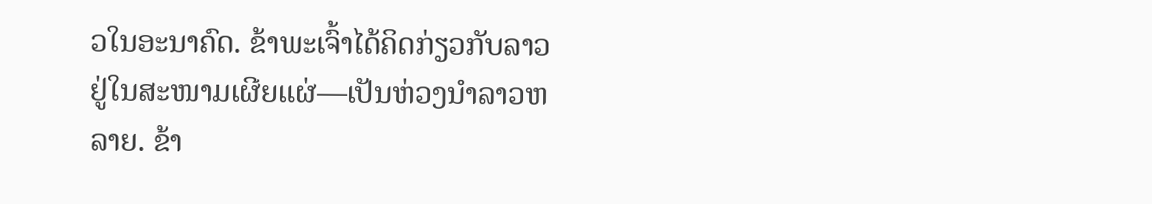ວໃນອະນາຄົດ. ຂ້າພະເຈົ້າໄດ້ຄິດກ່ຽວກັບລາວຢູ່ໃນສະໜາມເຜີຍແຜ່—ເປັນຫ່ວງນຳລາວຫລາຍ. ຂ້າ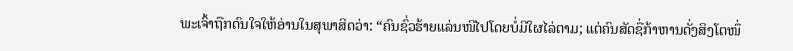ພະເຈົ້າຖືກດົນໃຈໃຫ້ອ່ານໃນສຸພາສິດວ່າ: “ຄົນຊົ່ວຮ້າຍແລ່ນໜີໄປໂດຍບໍ່ມີໃຜໄລ່ຕາມ; ແຕ່ຄົນສັດຊື່ກ້າຫານດັ່ງສິງໂຕໜຶ່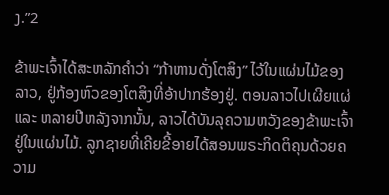ງ.”2

ຂ້າພະເຈົ້າໄດ້ສະຫລັກຄຳວ່າ “ກ້າຫານດັ່ງໂຕສິງ” ໄວ້ໃນແຜ່ນໄມ້ຂອງລາວ, ຢູ່ກ້ອງຫົວຂອງໂຕສິງທີ່ອ້າປາກຮ້ອງຢູ່. ຕອນລາວໄປເຜີຍແຜ່ ແລະ ຫລາຍປີຫລັງຈາກນັ້ນ, ລາວໄດ້ບັນລຸຄວາມຫວັງຂອງຂ້າພະເຈົ້າຢູ່ໃນແຜ່ນໄມ້. ລູກຊາຍທີ່ເຄີຍຂີ້ອາຍໄດ້ສອນພຣະກິດຕິຄຸນດ້ວຍຄວາມ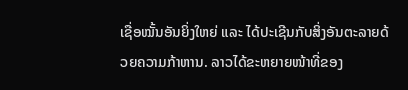ເຊື່ອໝັ້ນອັນຍິ່ງໃຫຍ່ ແລະ ໄດ້ປະເຊີນກັບສິ່ງອັນຕະລາຍດ້ວຍຄວາມກ້າຫານ. ລາວໄດ້ຂະຫຍາຍໜ້າທີ່ຂອງ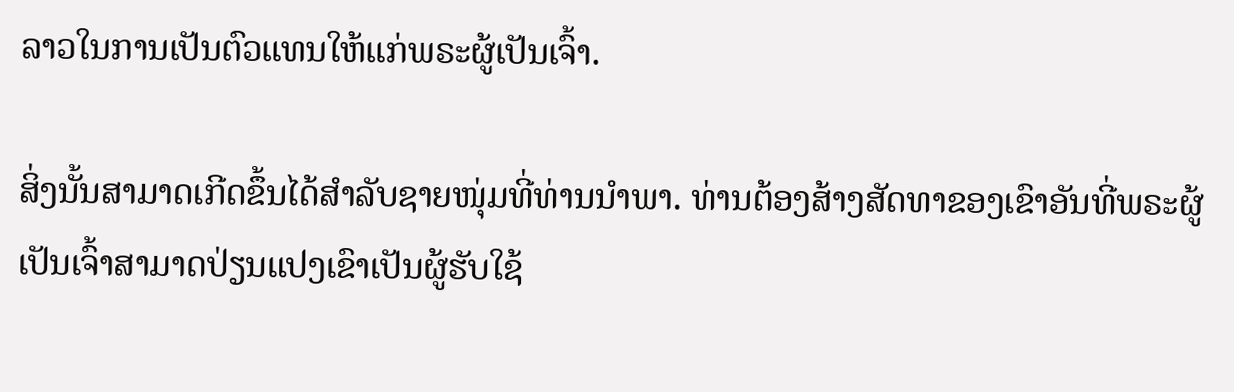ລາວໃນການເປັນຕົວແທນໃຫ້ແກ່ພຣະຜູ້ເປັນເຈົ້າ.

ສິ່ງນັ້ນສາມາດເກີດຂຶ້ນໄດ້ສຳລັບຊາຍໜຸ່ມທີ່ທ່ານນຳພາ. ທ່ານຕ້ອງສ້າງສັດທາຂອງເຂົາອັນທີ່ພຣະຜູ້ເປັນເຈົ້າສາມາດປ່ຽນແປງເຂົາເປັນຜູ້ຮັບໃຊ້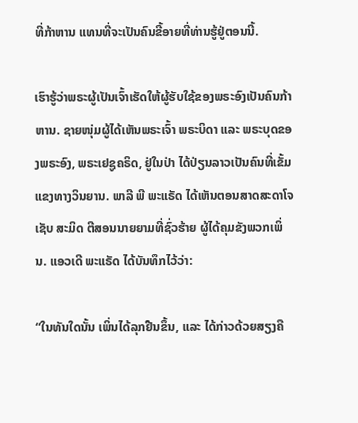ທີ່ກ້າຫານ ແທນທີ່ຈະເປັນຄົນຂີ້ອາຍທີ່ທ່ານຮູ້ຢູ່ຕອນນີ້.

ເຮົາຮູ້ວ່າພຣະຜູ້ເປັນເຈົ້າເຮັດໃຫ້ຜູ້ຮັບໃຊ້ຂອງພຣະອົງເປັນຄົນກ້າຫານ. ຊາຍໜຸ່ມຜູ້ໄດ້ເຫັນພຣະເຈົ້າ ພຣະບິດາ ແລະ ພຣະບຸດຂອງພຣະອົງ, ພຣະເຢຊູຄຣິດ, ຢູ່ໃນປ່າ ໄດ້ປ່ຽນລາວເປັນຄົນທີ່ເຂັ້ມແຂງທາງວິນຍານ. ພາລີ ພີ ພະແຣັດ ໄດ້ເຫັນຕອນສາດສະດາໂຈເຊັບ ສະມິດ ຕີສອນນາຍຍາມທີ່ຊົ່ວຮ້າຍ ຜູ້ໄດ້ຄຸມຂັງພວກເພິ່ນ. ແອວເດີ ພະແຣັດ ໄດ້ບັນທຶກໄວ້ວ່າ:

“ໃນທັນໃດນັ້ນ ເພິ່ນໄດ້ລຸກຢືນຂຶ້ນ, ແລະ ໄດ້ກ່າວດ້ວຍສຽງຄື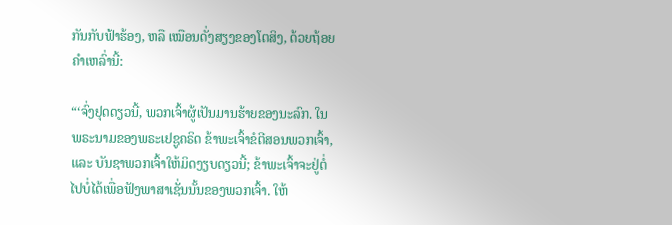ກັນກັບຟ້າຮ້ອງ, ຫລື ເໝືອນດັ່ງສຽງຂອງໂຕສິງ, ດ້ວຍຖ້ອຍຄຳເຫລົ່ານີ້:

“‘ຈົ່ງຢຸດດຽວນີ້, ພວກເຈົ້າຜູ້ເປັນມານຮ້າຍຂອງນະລົກ. ໃນພຣະນາມຂອງພຣະເຢຊູຄຣິດ ຂ້າພະເຈົ້າຂໍຕີສອນພວກເຈົ້າ, ແລະ ບັນຊາພວກເຈົ້າໃຫ້ມິດງຽບດຽວນີ້; ຂ້າພະເຈົ້າຈະຢູ່ຕໍ່ໄປບໍ່ໄດ້ເພື່ອຟັງພາສາເຊັ່ນນັ້ນຂອງພວກເຈົ້າ. ໃຫ້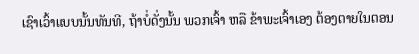ເຊົາເວົ້າແບບນັ້ນທັນທີ, ຖ້າບໍ່ດັ່ງນັ້ນ ພວກເຈົ້າ ຫລື ຂ້າພະເຈົ້າເອງ ຕ້ອງຕາຍໃນຕອນ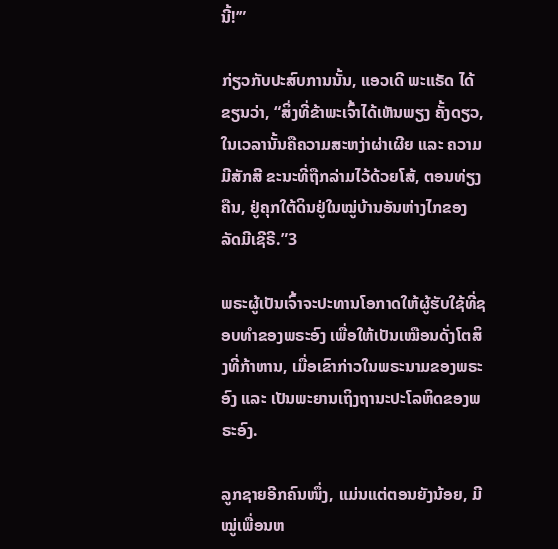ນີ້!’”

ກ່ຽວກັບປະສົບການນັ້ນ, ແອວເດີ ພະແຣັດ ໄດ້ຂຽນວ່າ, “ສິ່ງທີ່ຂ້າພະເຈົ້າໄດ້ເຫັນພຽງ ຄັ້ງດຽວ, ໃນເວລານັ້ນຄືຄວາມສະຫງ່າຜ່າເຜີຍ ແລະ ຄວາມມີສັກສີ ຂະນະທີ່ຖືກລ່າມໄວ້ດ້ວຍໂສ້, ຕອນທ່ຽງຄືນ, ຢູ່ຄຸກໃຕ້ດິນຢູ່ໃນໝູ່ບ້ານອັນຫ່າງໄກຂອງລັດມີເຊີຣີ.”3

ພຣະຜູ້ເປັນເຈົ້າຈະປະທານໂອກາດໃຫ້ຜູ້ຮັບໃຊ້ທີ່ຊອບທຳຂອງພຣະອົງ ເພື່ອໃຫ້ເປັນເໝືອນດັ່ງໂຕສິງທີ່ກ້າຫານ, ເມື່ອເຂົາກ່າວໃນພຣະນາມຂອງພຣະອົງ ແລະ ເປັນພະຍານເຖິງຖານະປະໂລຫິດຂອງພຣະອົງ.

ລູກຊາຍອີກຄົນໜຶ່ງ, ແມ່ນແຕ່ຕອນຍັງນ້ອຍ, ມີໝູ່ເພື່ອນຫ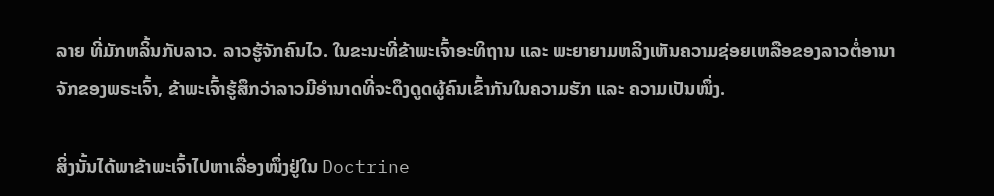ລາຍ ທີ່ມັກຫລິ້ນກັບລາວ. ລາວຮູ້ຈັກຄົນໄວ. ໃນຂະນະທີ່ຂ້າພະເຈົ້າອະທິຖານ ແລະ ພະຍາຍາມຫລິງເຫັນຄວາມຊ່ອຍເຫລືອຂອງລາວຕໍ່ອານາຈັກຂອງພຣະເຈົ້າ, ຂ້າພະເຈົ້າຮູ້ສຶກວ່າລາວມີອຳນາດທີ່ຈະດຶງດູດຜູ້ຄົນເຂົ້າກັນໃນຄວາມຮັກ ແລະ ຄວາມເປັນໜຶ່ງ.

ສິ່ງນັ້ນໄດ້ພາຂ້າພະເຈົ້າໄປຫາເລື່ອງໜຶ່ງຢູ່ໃນ Doctrine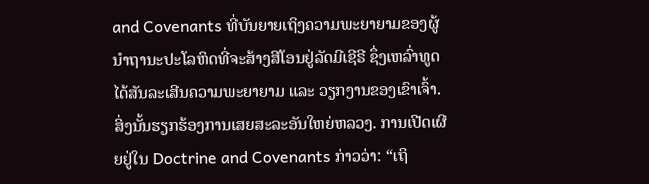and Covenants ທີ່ບັນຍາຍເຖິງຄວາມພະຍາຍາມຂອງຜູ້ນຳຖານະປະໂລຫິດທີ່ຈະສ້າງສີໂອນຢູ່ລັດມີເຊີຣີ ຊຶ່ງເຫລົ່າທູດໄດ້ສັນລະເສີນຄວາມພະຍາຍາມ ແລະ ວຽກງານຂອງເຂົາເຈົ້າ. ສິ່ງນັ້ນຮຽກຮ້ອງການເສຍສະລະອັນໃຫຍ່ຫລວງ. ການເປີດເຜີຍຢູ່ໃນ Doctrine and Covenants ກ່າວວ່າ: “ເຖິ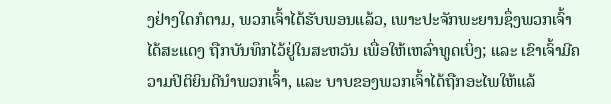ງຢ່າງໃດກໍຕາມ, ພວກເຈົ້າໄດ້ຮັບພອນແລ້ວ, ເພາະປະຈັກພະຍານຊຶ່ງພວກເຈົ້າໄດ້ສະແດງ ຖືກບັນທຶກໄວ້ຢູ່ໃນສະຫວັນ ເພື່ອໃຫ້ເຫລົ່າທູດເບິ່ງ; ແລະ ເຂົາເຈົ້າມີຄວາມປິຕິຍິນດີນຳພວກເຈົ້າ, ແລະ ບາບຂອງພວກເຈົ້າໄດ້ຖືກອະໄພໃຫ້ແລ້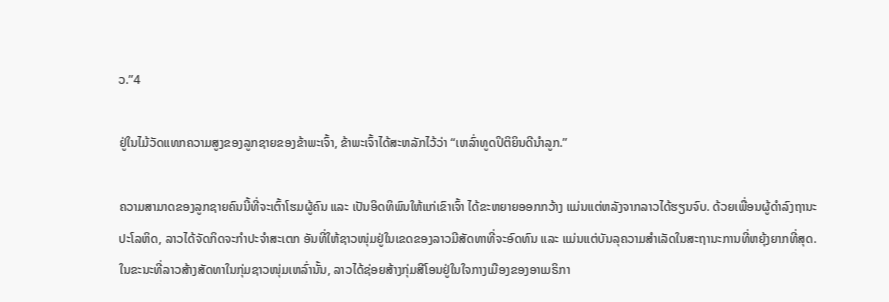ວ.”4

ຢູ່ໃນໄມ້ວັດແທກຄວາມສູງຂອງລູກຊາຍຂອງຂ້າພະເຈົ້າ, ຂ້າພະເຈົ້າໄດ້ສະຫລັກໄວ້ວ່າ “ເຫລົ່າທູດປິຕິຍິນດີນຳລູກ.”

ຄວາມສາມາດຂອງລູກຊາຍຄົນນີ້ທີ່ຈະເຕົ້າໂຮມຜູ້ຄົນ ແລະ ເປັນອິດທິພົນໃຫ້ແກ່ເຂົາເຈົ້າ ໄດ້ຂະຫຍາຍອອກກວ້າງ ແມ່ນແຕ່ຫລັງຈາກລາວໄດ້ຮຽນຈົບ. ດ້ວຍເພື່ອນຜູ້ດຳລົງຖານະປະໂລຫິດ, ລາວໄດ້ຈັດກິດຈະກຳປະຈຳສະເຕກ ອັນທີ່ໃຫ້ຊາວໜຸ່ມຢູ່ໃນເຂດຂອງລາວມີສັດທາທີ່ຈະອົດທົນ ແລະ ແມ່ນແຕ່ບັນລຸຄວາມສຳເລັດໃນສະຖານະການທີ່ຫຍຸ້ງຍາກທີ່ສຸດ. ໃນຂະນະທີ່ລາວສ້າງສັດທາໃນກຸ່ມຊາວໜຸ່ມເຫລົ່ານັ້ນ, ລາວໄດ້ຊ່ອຍສ້າງກຸ່ມສີໂອນຢູ່ໃນໃຈກາງເມືອງຂອງອາເມຣິກາ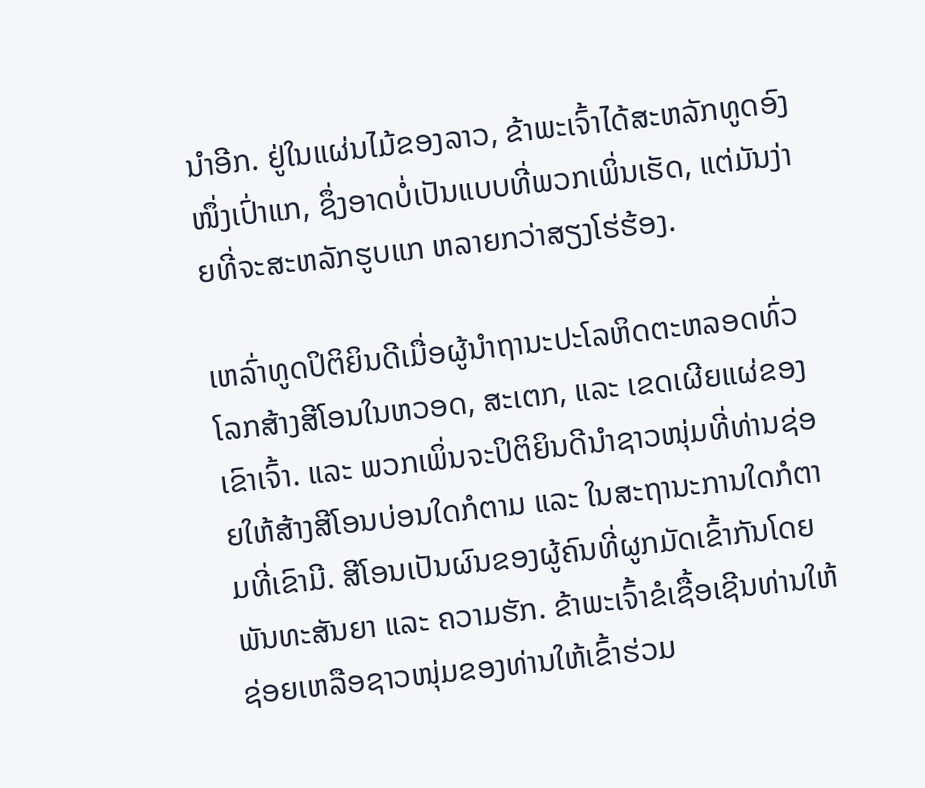ນຳອີກ. ຢູ່ໃນແຜ່ນໄມ້ຂອງລາວ, ຂ້າພະເຈົ້າໄດ້ສະຫລັກທູດອົງໜຶ່ງເປົ່າແກ, ຊຶ່ງອາດບໍ່ເປັນແບບທີ່ພວກເພິ່ນເຮັດ, ແຕ່ມັນງ່າຍທີ່ຈະສະຫລັກຮູບແກ ຫລາຍກວ່າສຽງໂຮ່ຮ້ອງ.

ເຫລົ່າທູດປິຕິຍິນດີເມື່ອຜູ້ນຳຖານະປະໂລຫິດຕະຫລອດທົ່ວໂລກສ້າງສີໂອນໃນຫວອດ, ສະເຕກ, ແລະ ເຂດເຜີຍແຜ່ຂອງເຂົາເຈົ້າ. ແລະ ພວກເພິ່ນຈະປິຕິຍິນດີນຳຊາວໜຸ່ມທີ່ທ່ານຊ່ອຍໃຫ້ສ້າງສີໂອນບ່ອນໃດກໍຕາມ ແລະ ໃນສະຖານະການໃດກໍຕາມທີ່ເຂົາມີ. ສີໂອນເປັນຜົນຂອງຜູ້ຄົນທີ່ຜູກມັດເຂົ້າກັນໂດຍພັນທະສັນຍາ ແລະ ຄວາມຮັກ. ຂ້າພະເຈົ້າຂໍເຊື້ອເຊີນທ່ານໃຫ້ຊ່ອຍເຫລືອຊາວໜຸ່ມຂອງທ່ານໃຫ້ເຂົ້າຮ່ວມ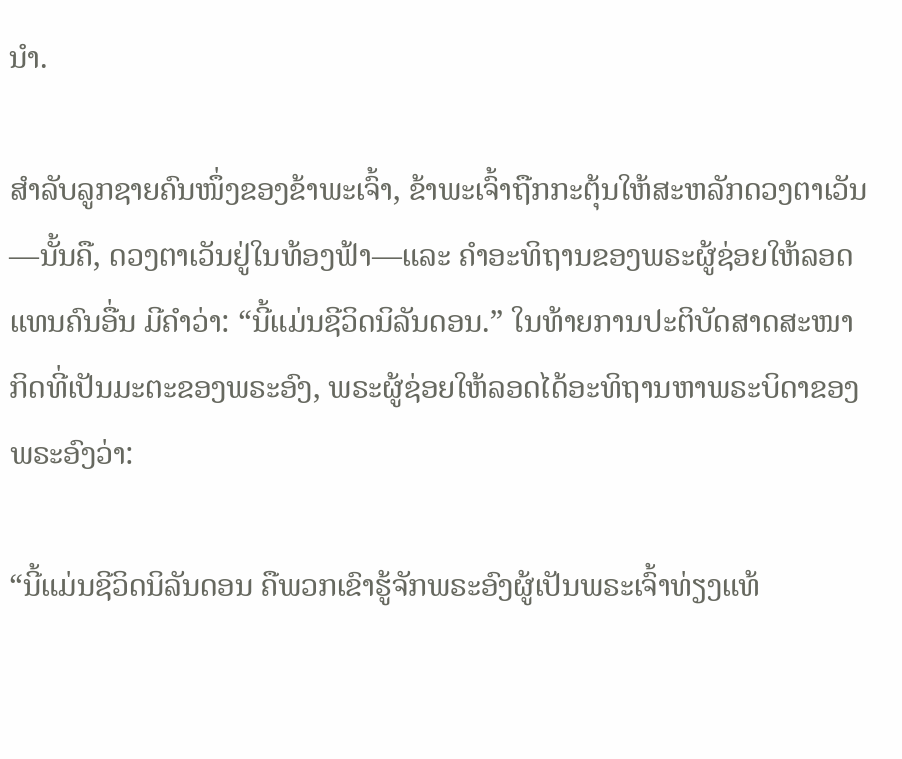ນຳ.

ສຳລັບລູກຊາຍຄົນໜຶ່ງຂອງຂ້າພະເຈົ້າ, ຂ້າພະເຈົ້າຖືກກະຕຸ້ນໃຫ້ສະຫລັກດວງຕາເວັນ—ນັ້ນຄື, ດວງຕາເວັນຢູ່ໃນທ້ອງຟ້າ—ແລະ ຄຳອະທິຖານຂອງພຣະຜູ້ຊ່ອຍໃຫ້ລອດແທນຄົນອື່ນ ມີຄຳວ່າ: “ນີ້ແມ່ນຊີວິດນິລັນດອນ.” ໃນທ້າຍການປະຕິບັດສາດສະໜາກິດທີ່ເປັນມະຕະຂອງພຣະອົງ, ພຣະຜູ້ຊ່ອຍໃຫ້ລອດໄດ້ອະທິຖານຫາພຣະບິດາຂອງພຣະອົງວ່າ:

“ນີ້ແມ່ນຊີວິດນິລັນດອນ ຄືພວກເຂົາຮູ້ຈັກພຣະອົງຜູ້ເປັນພຣະເຈົ້າທ່ຽງແທ້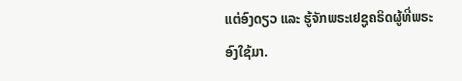ແຕ່ອົງດຽວ ແລະ ຮູ້ຈັກພຣະເຢຊູຄຣິດຜູ້ທີ່ພຣະອົງໃຊ້ມາ.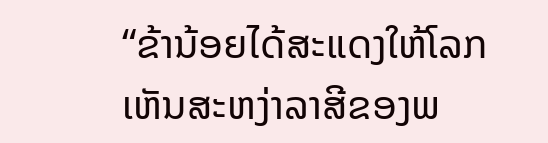“ຂ້ານ້ອຍໄດ້ສະແດງໃຫ້ໂລກເຫັນສະຫງ່າລາສີຂອງພ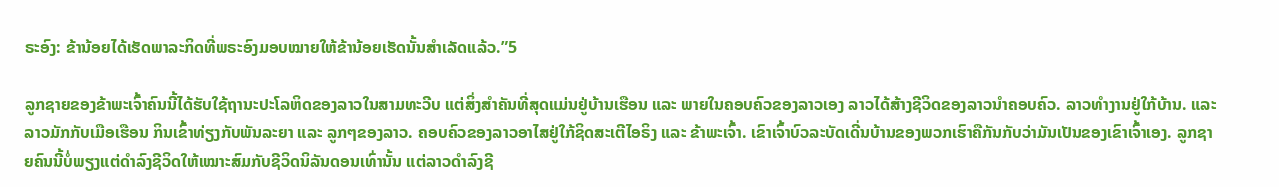ຣະອົງ: ຂ້ານ້ອຍໄດ້ເຮັດພາລະກິດທີ່ພຣະອົງມອບໝາຍໃຫ້ຂ້ານ້ອຍເຮັດນັ້ນສຳເລັດແລ້ວ.”5

ລູກຊາຍຂອງຂ້າພະເຈົ້າຄົນນີ້ໄດ້ຮັບໃຊ້ຖານະປະໂລຫິດຂອງລາວໃນສາມທະວີບ ແຕ່ສິ່ງສຳຄັນທີ່ສຸດແມ່ນຢູ່ບ້ານເຮືອນ ແລະ ພາຍໃນຄອບຄົວຂອງລາວເອງ ລາວໄດ້ສ້າງຊີວິດຂອງລາວນຳຄອບຄົວ. ລາວທຳງານຢູ່ໃກ້ບ້ານ. ແລະ ລາວມັກກັບເມືອເຮືອນ ກິນເຂົ້າທ່ຽງກັບພັນລະຍາ ແລະ ລູກໆຂອງລາວ. ຄອບຄົວຂອງລາວອາໄສຢູ່ໃກ້ຊິດສະເຕີໄອຣິງ ແລະ ຂ້າພະເຈົ້າ. ເຂົາເຈົ້າບົວລະບັດເດີ່ນບ້ານຂອງພວກເຮົາຄືກັນກັບວ່າມັນເປັນຂອງເຂົາເຈົ້າເອງ. ລູກຊາຍຄົນນີ້ບໍ່ພຽງແຕ່ດຳລົງຊີວິດໃຫ້ເໝາະສົມກັບຊີວິດນິລັນດອນເທົ່ານັ້ນ ແຕ່ລາວດຳລົງຊີ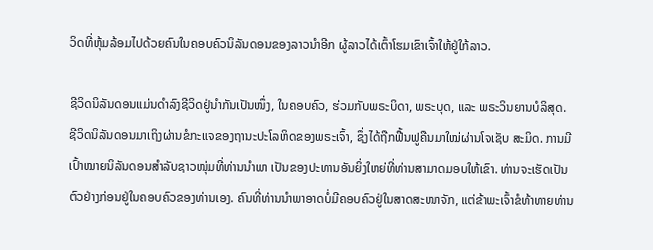ວິດທີ່ຫຸ້ມລ້ອມໄປດ້ວຍຄົນໃນຄອບຄົວນິລັນດອນຂອງລາວນຳອີກ ຜູ້ລາວໄດ້ເຕົ້າໂຮມເຂົາເຈົ້າໃຫ້ຢູ່ໃກ້ລາວ.

ຊີວິດນິລັນດອນແມ່ນດຳລົງຊີວິດຢູ່ນຳກັນເປັນໜຶ່ງ, ໃນຄອບຄົວ, ຮ່ວມກັບພຣະບິດາ, ພຣະບຸດ, ແລະ ພຣະວິນຍານບໍລິສຸດ. ຊີວິດນິລັນດອນມາເຖິງຜ່ານຂໍກະແຈຂອງຖານະປະໂລຫິດຂອງພຣະເຈົ້າ, ຊຶ່ງໄດ້ຖືກຟື້ນຟູຄືນມາໃໝ່ຜ່ານໂຈເຊັບ ສະມິດ. ການມີເປົ້າໝາຍນິລັນດອນສຳລັບຊາວໜຸ່ມທີ່ທ່ານນຳພາ ເປັນຂອງປະທານອັນຍິ່ງໃຫຍ່ທີ່ທ່ານສາມາດມອບໃຫ້ເຂົາ. ທ່ານຈະເຮັດເປັນຕົວຢ່າງກ່ອນຢູ່ໃນຄອບຄົວຂອງທ່ານເອງ. ຄົນທີ່ທ່ານນຳພາອາດບໍ່ມີຄອບຄົວຢູ່ໃນສາດສະໜາຈັກ, ແຕ່ຂ້າພະເຈົ້າຂໍທ້າທາຍທ່ານ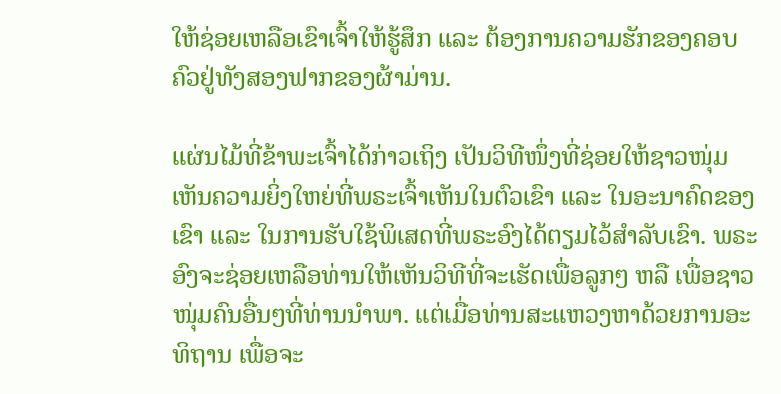ໃຫ້ຊ່ອຍເຫລືອເຂົາເຈົ້າໃຫ້ຮູ້ສຶກ ແລະ ຕ້ອງການຄວາມຮັກຂອງຄອບຄົວຢູ່ທັງສອງຟາກຂອງຜ້າມ່ານ.

ແຜ່ນໄມ້ທີ່ຂ້າພະເຈົ້າໄດ້ກ່າວເຖິງ ເປັນວິທີໜຶ່ງທີ່ຊ່ອຍໃຫ້ຊາວໜຸ່ມເຫັນຄວາມຍິ່ງໃຫຍ່ທີ່ພຣະເຈົ້າເຫັນໃນຕົວເຂົາ ແລະ ໃນອະນາຄົດຂອງເຂົາ ແລະ ໃນການຮັບໃຊ້ພິເສດທີ່ພຣະອົງໄດ້ຕຽມໄວ້ສຳລັບເຂົາ. ພຣະອົງຈະຊ່ອຍເຫລືອທ່ານໃຫ້ເຫັນວິທີທີ່ຈະເຮັດເພື່ອລູກໆ ຫລື ເພື່ອຊາວໜຸ່ມຄົນອື່ນໆທີ່ທ່ານນຳພາ. ແຕ່ເມື່ອທ່ານສະແຫວງຫາດ້ວຍການອະທິຖານ ເພື່ອຈະ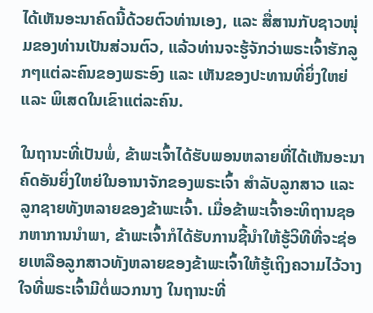ໄດ້ເຫັນອະນາຄົດນີ້ດ້ວຍຕົວທ່ານເອງ, ແລະ ສື່ສານກັບຊາວໜຸ່ມຂອງທ່ານເປັນສ່ວນຕົວ, ແລ້ວທ່ານຈະຮູ້ຈັກວ່າພຣະເຈົ້າຮັກລູກໆແຕ່ລະຄົນຂອງພຣະອົງ ແລະ ເຫັນຂອງປະທານທີ່ຍິ່ງໃຫຍ່ ແລະ ພິເສດໃນເຂົາແຕ່ລະຄົນ.

ໃນຖານະທີ່ເປັນພໍ່, ຂ້າພະເຈົ້າໄດ້ຮັບພອນຫລາຍທີ່ໄດ້ເຫັນອະນາຄົດອັນຍິ່ງໃຫຍ່ໃນອານາຈັກຂອງພຣະເຈົ້າ ສຳລັບລູກສາວ ແລະ ລູກຊາຍທັງຫລາຍຂອງຂ້າພະເຈົ້າ. ເມື່ອຂ້າພະເຈົ້າອະທິຖານຊອກຫາການນຳພາ, ຂ້າພະເຈົ້າກໍໄດ້ຮັບການຊີ້ນຳໃຫ້ຮູ້ວິທີທີ່ຈະຊ່ອຍເຫລືອລູກສາວທັງຫລາຍຂອງຂ້າພະເຈົ້າໃຫ້ຮູ້ເຖິງຄວາມໄວ້ວາງໃຈທີ່ພຣະເຈົ້າມີຕໍ່ພວກນາງ ໃນຖານະທີ່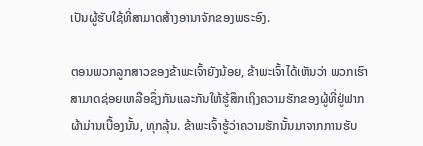ເປັນຜູ້ຮັບໃຊ້ທີ່ສາມາດສ້າງອານາຈັກຂອງພຣະອົງ.

ຕອນພວກລູກສາວຂອງຂ້າພະເຈົ້າຍັງນ້ອຍ, ຂ້າພະເຈົ້າໄດ້ເຫັນວ່າ ພວກເຮົາສາມາດຊ່ອຍເຫລືອຊຶ່ງກັນແລະກັນໃຫ້ຮູ້ສຶກເຖິງຄວາມຮັກຂອງຜູ້ທີ່ຢູ່ຟາກຜ້າມ່ານເບື້ອງນັ້ນ, ທຸກລຸ້ນ. ຂ້າພະເຈົ້າຮູ້ວ່າຄວາມຮັກນັ້ນມາຈາກການຮັບ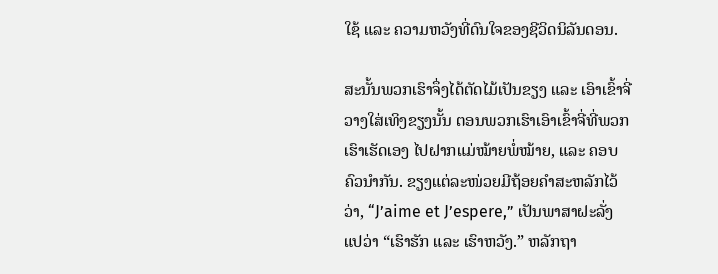ໃຊ້ ແລະ ຄວາມຫວັງທີ່ດົນໃຈຂອງຊີວິດນິລັນດອນ.

ສະນັ້ນພວກເຮົາຈຶ່ງໄດ້ຕັດໄມ້ເປັນຂຽງ ແລະ ເອົາເຂົ້າຈີ່ວາງໃສ່ເທິງຂຽງນັ້ນ ຕອນພວກເຮົາເອົາເຂົ້າຈີ່ທີ່ພວກເຮົາເຮັດເອງ ໄປຝາກແມ່ໝ້າຍພໍ່ໝ້າຍ, ແລະ ຄອບຄົວນຳກັນ. ຂຽງແຕ່ລະໜ່ວຍມີຖ້ອຍຄຳສະຫລັກໄວ້ວ່າ, “J’aime et J’espere,” ເປັນພາສາຝະລັ່ງ ແປວ່າ “ເຮົາຮັກ ແລະ ເຮົາຫວັງ.” ຫລັກຖາ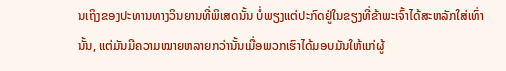ນເຖິງຂອງປະທານທາງວິນຍານທີ່ພິເສດນັ້ນ ບໍ່ພຽງແຕ່ປະກົດຢູ່ໃນຂຽງທີ່ຂ້າພະເຈົ້າໄດ້ສະຫລັກໃສ່ເທົ່ານັ້ນ, ແຕ່ມັນມີຄວາມໝາຍຫລາຍກວ່ານັ້ນເມື່ອພວກເຮົາໄດ້ມອບມັນໃຫ້ແກ່ຜູ້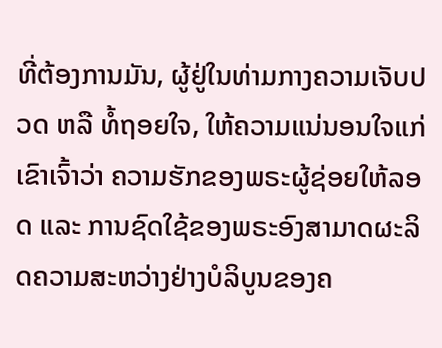ທີ່ຕ້ອງການມັນ, ຜູ້ຢູ່ໃນທ່າມກາງຄວາມເຈັບປວດ ຫລື ທໍ້ຖອຍໃຈ, ໃຫ້ຄວາມແນ່ນອນໃຈແກ່ເຂົາເຈົ້າວ່າ ຄວາມຮັກຂອງພຣະຜູ້ຊ່ອຍໃຫ້ລອດ ແລະ ການຊົດໃຊ້ຂອງພຣະອົງສາມາດຜະລິດຄວາມສະຫວ່າງຢ່າງບໍລິບູນຂອງຄ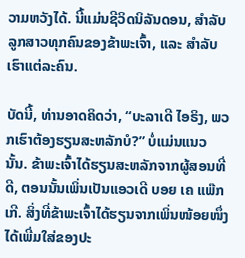ວາມຫວັງໄດ້. ນີ້ແມ່ນຊີວິດນິລັນດອນ, ສຳລັບລູກສາວທຸກຄົນຂອງຂ້າພະເຈົ້າ, ແລະ ສຳລັບເຮົາແຕ່ລະຄົນ.

ບັດນີ້, ທ່ານອາດຄິດວ່າ, “ບະລາເດີ ໄອຣິງ, ພວກເຮົາຕ້ອງຮຽນສະຫລັກບໍ?” ບໍ່ແມ່ນແນວນັ້ນ. ຂ້າພະເຈົ້າໄດ້ຮຽນສະຫລັກຈາກຜູ້ສອນທີ່ດີ, ຕອນນັ້ນເພິ່ນເປັນແອວເດີ ບອຍ ເຄ ແພ໊ກເກີ. ສິ່ງທີ່ຂ້າພະເຈົ້າໄດ້ຮຽນຈາກເພິ່ນໜ້ອຍໜຶ່ງ ໄດ້ເພີ່ມໃສ່ຂອງປະ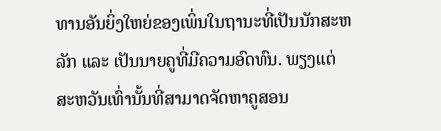ທານອັນຍິ່ງໃຫຍ່ຂອງເພິ່ນໃນຖານະທີ່ເປັນນັກສະຫລັກ ແລະ ເປັນນາຍຄູທີ່ມີຄວາມອົດທົນ. ພຽງແຕ່ສະຫວັນເທົ່ານັ້ນທີ່ສາມາດຈັດຫາຄູສອນ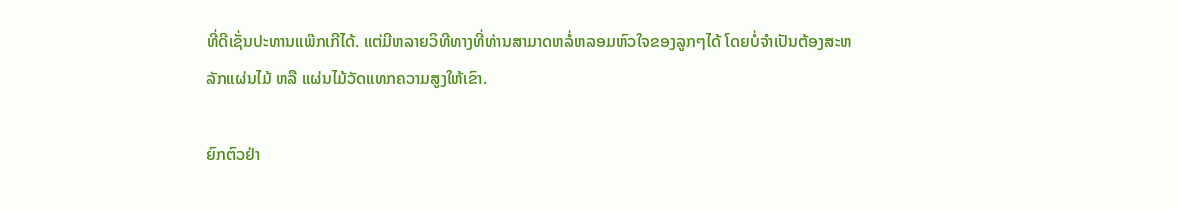ທີ່ດີເຊັ່ນປະທານແພ໊ກເກີໄດ້. ແຕ່ມີຫລາຍວິທີທາງທີ່ທ່ານສາມາດຫລໍ່ຫລອມຫົວໃຈຂອງລູກໆໄດ້ ໂດຍບໍ່ຈຳເປັນຕ້ອງສະຫລັກແຜ່ນໄມ້ ຫລື ແຜ່ນໄມ້ວັດແທກຄວາມສູງໃຫ້ເຂົາ.

ຍົກຕົວຢ່າ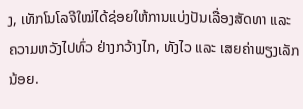ງ, ເທັກໂນໂລຈີໃໝ່ໄດ້ຊ່ອຍໃຫ້ການແບ່ງປັນເລື່ອງສັດທາ ແລະ ຄວາມຫວັງໄປທົ່ວ ຢ່າງກວ້າງໄກ, ທັງໄວ ແລະ ເສຍຄ່າພຽງເລັກນ້ອຍ.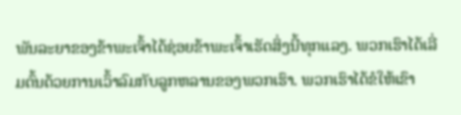ພັນລະຍາຂອງຂ້າພະເຈົ້າໄດ້ຊ່ອຍຂ້າພະເຈົ້າເຮັດສິ່ງນີ້ທຸກແລງ. ພວກເຮົາໄດ້ເລີ່ມຕົ້ນດ້ວຍການເວົ້າລົມກັບລູກຫລານຂອງພວກເຮົາ. ພວກເຮົາໄດ້ຂໍໃຫ້ເຂົາ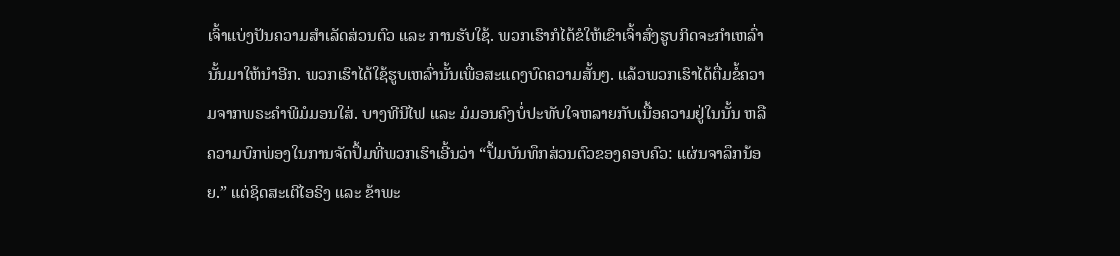ເຈົ້າແບ່ງປັນຄວາມສຳເລັດສ່ວນຕົວ ແລະ ການຮັບໃຊ້. ພວກເຮົາກໍໄດ້ຂໍໃຫ້ເຂົາເຈົ້າສົ່ງຮູບກິດຈະກຳເຫລົ່ານັ້ນມາໃຫ້ນຳອີກ. ພວກເຮົາໄດ້ໃຊ້ຮູບເຫລົ່ານັ້ນເພື່ອສະແດງບົດຄວາມສັ້ນໆ. ແລ້ວພວກເຮົາໄດ້ຕື່ມຂໍ້ຄວາມຈາກພຣະຄຳພີມໍມອນໃສ່. ບາງທີນີໄຟ ແລະ ມໍມອນຄົງບໍ່ປະທັບໃຈຫລາຍກັບເນື້ອຄວາມຢູ່ໃນນັ້ນ ຫລື ຄວາມບົກພ່ອງໃນການຈັດປຶ້ມທີ່ພວກເຮົາເອີ້ນວ່າ “ປຶ້ມບັນທຶກສ່ວນຕົວຂອງຄອບຄົວ: ແຜ່ນຈາລຶກນ້ອຍ.” ແຕ່ຊິດສະເຕີໄອຣິງ ແລະ ຂ້າພະ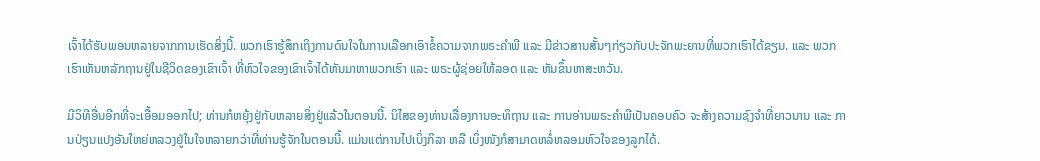ເຈົ້າໄດ້ຮັບພອນຫລາຍຈາກການເຮັດສິ່ງນີ້. ພວກເຮົາຮູ້ສຶກເຖິງການດົນໃຈໃນການເລືອກເອົາຂໍ້ຄວາມຈາກພຣະຄຳພີ ແລະ ມີຂ່າວສານສັ້ນໆກ່ຽວກັບປະຈັກພະຍານທີ່ພວກເຮົາໄດ້ຂຽນ. ແລະ ພວກເຮົາເຫັນຫລັກຖານຢູ່ໃນຊີວິດຂອງເຂົາເຈົ້າ ທີ່ຫົວໃຈຂອງເຂົາເຈົ້າໄດ້ຫັນມາຫາພວກເຮົາ ແລະ ພຣະຜູ້ຊ່ອຍໃຫ້ລອດ ແລະ ຫັນຂຶ້ນຫາສະຫວັນ.

ມີວິທີອື່ນອີກທີ່ຈະເອື້ອມອອກໄປ; ທ່ານກໍຫຍຸ້ງຢູ່ກັບຫລາຍສິ່ງຢູ່ແລ້ວໃນຕອນນີ້. ນິໄສຂອງທ່ານເລື່ອງການອະທິຖານ ແລະ ການອ່ານພຣະຄຳພີເປັນຄອບຄົວ ຈະສ້າງຄວາມຊົງຈຳທີ່ຍາວນານ ແລະ ການປ່ຽນແປງອັນໃຫຍ່ຫລວງຢູ່ໃນໃຈຫລາຍກວ່າທີ່ທ່ານຮູ້ຈັກໃນຕອນນີ້. ແມ່ນແຕ່ການໄປເບິ່ງກິລາ ຫລື ເບິ່ງໜັງກໍສາມາດຫລໍ່ຫລອມຫົວໃຈຂອງລູກໄດ້.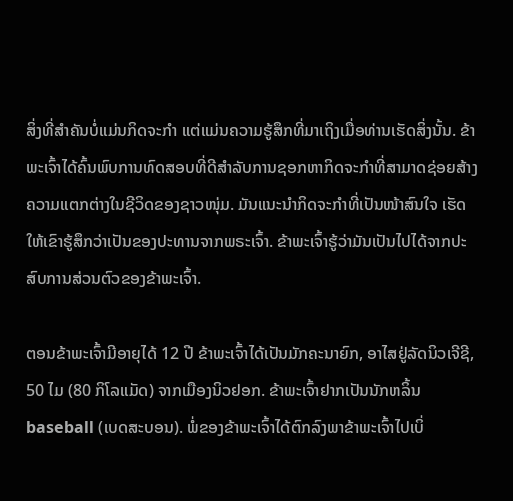ສິ່ງທີ່ສຳຄັນບໍ່ແມ່ນກິດຈະກຳ ແຕ່ແມ່ນຄວາມຮູ້ສຶກທີ່ມາເຖິງເມື່ອທ່ານເຮັດສິ່ງນັ້ນ. ຂ້າພະເຈົ້າໄດ້ຄົ້ນພົບການທົດສອບທີ່ດີສຳລັບການຊອກຫາກິດຈະກຳທີ່ສາມາດຊ່ອຍສ້າງຄວາມແຕກຕ່າງໃນຊີວິດຂອງຊາວໜຸ່ມ. ມັນແນະນຳກິດຈະກຳທີ່ເປັນໜ້າສົນໃຈ ເຮັດໃຫ້ເຂົາຮູ້ສຶກວ່າເປັນຂອງປະທານຈາກພຣະເຈົ້າ. ຂ້າພະເຈົ້າຮູ້ວ່າມັນເປັນໄປໄດ້ຈາກປະສົບການສ່ວນຕົວຂອງຂ້າພະເຈົ້າ.

ຕອນຂ້າພະເຈົ້າມີອາຍຸໄດ້ 12 ປີ ຂ້າພະເຈົ້າໄດ້ເປັນມັກຄະນາຍົກ, ອາໄສຢູ່ລັດນິວເຈີຊີ, 50 ໄມ (80 ກິໂລແມັດ) ຈາກເມືອງນິວຢອກ. ຂ້າພະເຈົ້າຢາກເປັນນັກຫລິ້ນ baseball (ເບດສະບອນ). ພໍ່ຂອງຂ້າພະເຈົ້າໄດ້ຕົກລົງພາຂ້າພະເຈົ້າໄປເບິ່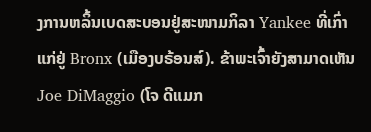ງການຫລິ້ນເບດສະບອນຢູ່ສະໜາມກິລາ Yankee ທີ່ເກົ່າແກ່ຢູ່ Bronx (ເມືອງບຣ້ອນສ໌). ຂ້າພະເຈົ້າຍັງສາມາດເຫັນ Joe DiMaggio (ໂຈ ດີແມກ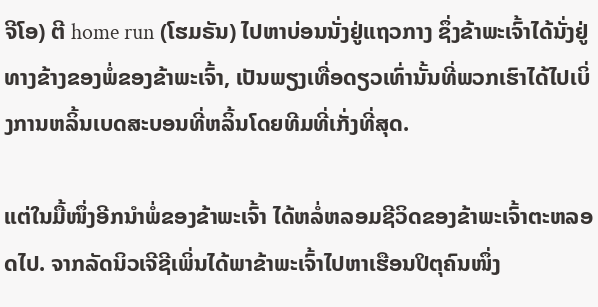ຈີໂອ) ຕີ home run (ໂຮມຣັນ) ໄປຫາບ່ອນນັ່ງຢູ່ແຖວກາງ ຊຶ່ງຂ້າພະເຈົ້າໄດ້ນັ່ງຢູ່ທາງຂ້າງຂອງພໍ່ຂອງຂ້າພະເຈົ້າ, ເປັນພຽງເທື່ອດຽວເທົ່ານັ້ນທີ່ພວກເຮົາໄດ້ໄປເບິ່ງການຫລິ້ນເບດສະບອນທີ່ຫລິ້ນໂດຍທີມທີ່ເກັ່ງທີ່ສຸດ.

ແຕ່ໃນມື້ໜຶ່ງອີກນຳພໍ່ຂອງຂ້າພະເຈົ້າ ໄດ້ຫລໍ່ຫລອມຊີວິດຂອງຂ້າພະເຈົ້າຕະຫລອດໄປ. ຈາກລັດນິວເຈີຊີເພິ່ນໄດ້ພາຂ້າພະເຈົ້າໄປຫາເຮືອນປິຕຸຄົນໜຶ່ງ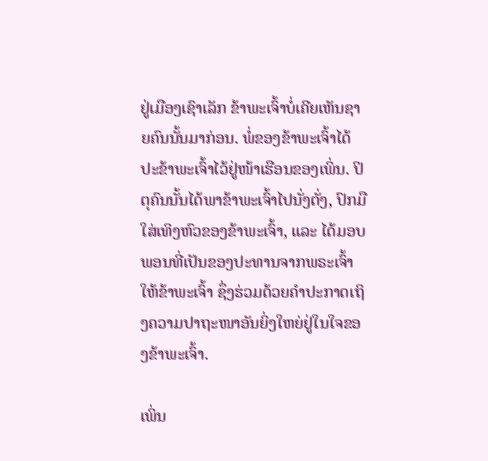ຢູ່ເມືອງເຊົາເລັກ ຂ້າພະເຈົ້າບໍ່ເຄີຍເຫັນຊາຍຄົນນັ້ນມາກ່ອນ. ພໍ່ຂອງຂ້າພະເຈົ້າໄດ້ປະຂ້າພະເຈົ້າໄວ້ຢູ່ໜ້າເຮືອນຂອງເພິ່ນ. ປິຕຸຄົນນັ້ນໄດ້ພາຂ້າພະເຈົ້າໄປນັ່ງຕັ່ງ, ປົກມືໃສ່ເທິງຫົວຂອງຂ້າພະເຈົ້າ, ແລະ ໄດ້ມອບພອນທີ່ເປັນຂອງປະທານຈາກພຣະເຈົ້າໃຫ້ຂ້າພະເຈົ້າ ຊຶ່ງຮ່ວມດ້ວຍຄຳປະກາດເຖິງຄວາມປາຖະໜາອັນຍິ່ງໃຫຍ່ຢູ່ໃນໃຈຂອງຂ້າພະເຈົ້າ.

ເພິ່ນ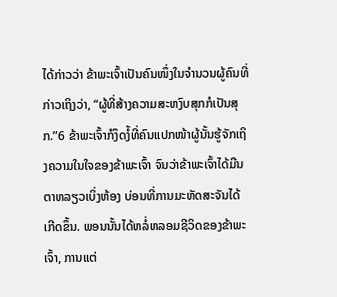ໄດ້ກ່າວວ່າ ຂ້າພະເຈົ້າເປັນຄົນໜຶ່ງໃນຈຳນວນຜູ້ຄົນທີ່ກ່າວເຖິງວ່າ, “ຜູ້ທີ່ສ້າງຄວາມສະຫງົບສຸກກໍເປັນສຸກ.”6 ຂ້າພະເຈົ້າກໍງຶດງໍ້ທີ່ຄົນແປກໜ້າຜູ້ນັ້ນຮູ້ຈັກເຖິງຄວາມໃນໃຈຂອງຂ້າພະເຈົ້າ ຈົນວ່າຂ້າພະເຈົ້າໄດ້ມືນຕາຫລຽວເບິ່ງຫ້ອງ ບ່ອນທີ່ການມະຫັດສະຈັນໄດ້ເກີດຂຶ້ນ. ພອນນັ້ນໄດ້ຫລໍ່ຫລອມຊີວິດຂອງຂ້າພະເຈົ້າ, ການແຕ່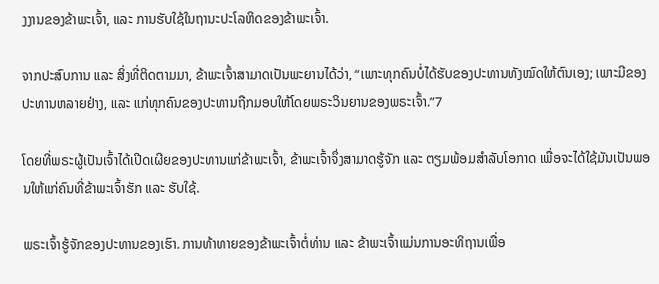ງງານຂອງຂ້າພະເຈົ້າ, ແລະ ການຮັບໃຊ້ໃນຖານະປະໂລຫິດຂອງຂ້າພະເຈົ້າ.

ຈາກປະສົບການ ແລະ ສິ່ງທີ່ຕິດຕາມມາ, ຂ້າພະເຈົ້າສາມາດເປັນພະຍານໄດ້ວ່າ, “ເພາະທຸກຄົນບໍ່ໄດ້ຮັບຂອງປະທານທັງໝົດໃຫ້ຕົນເອງ; ເພາະມີຂອງປະທານຫລາຍຢ່າງ, ແລະ ແກ່ທຸກຄົນຂອງປະທານຖືກມອບໃຫ້ໂດຍພຣະວິນຍານຂອງພຣະເຈົ້າ.”7

ໂດຍທີ່ພຣະຜູ້ເປັນເຈົ້າໄດ້ເປີດເຜີຍຂອງປະທານແກ່ຂ້າພະເຈົ້າ, ຂ້າພະເຈົ້າຈຶ່ງສາມາດຮູ້ຈັກ ແລະ ຕຽມພ້ອມສຳລັບໂອກາດ ເພື່ອຈະໄດ້ໃຊ້ມັນເປັນພອນໃຫ້ແກ່ຄົນທີ່ຂ້າພະເຈົ້າຮັກ ແລະ ຮັບໃຊ້.

ພຣະເຈົ້າຮູ້ຈັກຂອງປະທານຂອງເຮົາ. ການທ້າທາຍຂອງຂ້າພະເຈົ້າຕໍ່ທ່ານ ແລະ ຂ້າພະເຈົ້າແມ່ນການອະທິຖານເພື່ອ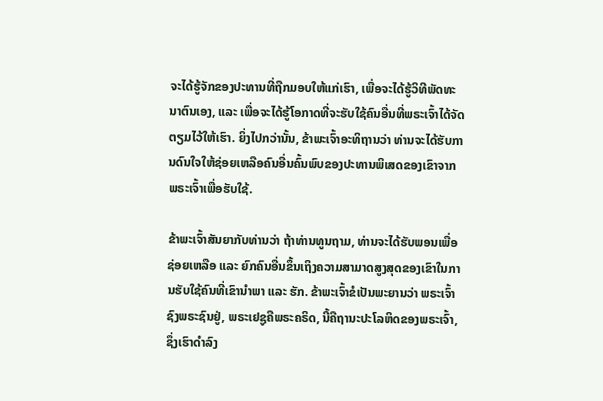ຈະໄດ້ຮູ້ຈັກຂອງປະທານທີ່ຖືກມອບໃຫ້ແກ່ເຮົາ, ເພື່ອຈະໄດ້ຮູ້ວິທີພັດທະນາຕົນເອງ, ແລະ ເພື່ອຈະໄດ້ຮູ້ໂອກາດທີ່ຈະຮັບໃຊ້ຄົນອື່ນທີ່ພຣະເຈົ້າໄດ້ຈັດຕຽມໄວ້ໃຫ້ເຮົາ. ຍິ່ງໄປກວ່ານັ້ນ, ຂ້າພະເຈົ້າອະທິຖານວ່າ ທ່ານຈະໄດ້ຮັບການດົນໃຈໃຫ້ຊ່ອຍເຫລືອຄົນອື່ນຄົ້ນພົບຂອງປະທານພິເສດຂອງເຂົາຈາກພຣະເຈົ້າເພື່ອຮັບໃຊ້.

ຂ້າພະເຈົ້າສັນຍາກັບທ່ານວ່າ ຖ້າທ່ານທູນຖາມ, ທ່ານຈະໄດ້ຮັບພອນເພື່ອຊ່ອຍເຫລືອ ແລະ ຍົກຄົນອື່ນຂຶ້ນເຖິງຄວາມສາມາດສູງສຸດຂອງເຂົາໃນການຮັບໃຊ້ຄົນທີ່ເຂົານຳພາ ແລະ ຮັກ. ຂ້າພະເຈົ້າຂໍເປັນພະຍານວ່າ ພຣະເຈົ້າຊົງພຣະຊົນຢູ່, ພຣະເຢຊູຄືພຣະຄຣິດ, ນີ້ຄືຖານະປະໂລຫິດຂອງພຣະເຈົ້າ, ຊຶ່ງເຮົາດຳລົງ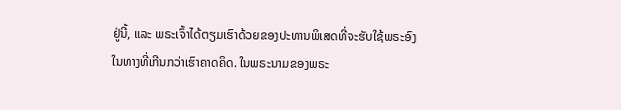ຢູ່ນີ້, ແລະ ພຣະເຈົ້າໄດ້ຕຽມເຮົາດ້ວຍຂອງປະທານພິເສດທີ່ຈະຮັບໃຊ້ພຣະອົງໃນທາງທີ່ເກີນກວ່າເຮົາຄາດຄິດ. ໃນພຣະນາມຂອງພຣະ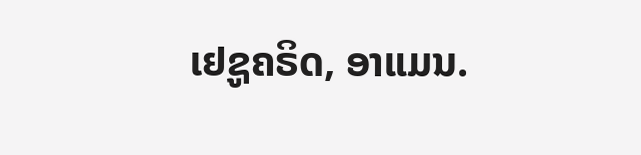ເຢຊູຄຣິດ, ອາແມນ.